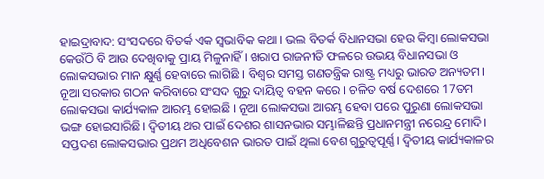ହାଇଦ୍ରାବାଦ: ସଂସଦରେ ବିତର୍କ ଏକ ସ୍ବଭାବିକ କଥା । ଭଲ ବିତର୍କ ବିଧାନସଭା ହେଉ କିମ୍ବା ଲୋକସଭା କେଉଁଠି ବି ଆଉ ଦେଖିବାକୁ ପ୍ରାୟ ମିଳୁନାହିଁ । ଖରାପ ରାଜନୀତି ଫଳରେ ଉଭୟ ବିଧାନସଭା ଓ ଲୋକସଭାର ମାନ କ୍ଷୁର୍ଣ୍ଣ ହେବାରେ ଲାଗିଛି । ବିଶ୍ବର ସମସ୍ତ ଗଣତନ୍ତ୍ରିକ ରାଷ୍ଟ୍ର ମଧ୍ୟରୁ ଭାରତ ଅନ୍ୟତମ। ନୂଆ ସରକାର ଗଠନ କରିବାରେ ସଂସଦ ଗୁରୁ ଦାୟିତ୍ବ ବହନ କରେ । ଚଳିତ ବର୍ଷ ଦେଶରେ 17ତମ ଲୋକସଭା କାର୍ଯ୍ୟକାଳ ଆରମ୍ଭ ହୋଇଛି । ନୂଆ ଲୋକସଭା ଆରମ୍ଭ ହେବା ପରେ ପୁରୁଣା ଲୋକସଭା ଭଙ୍ଗ ହୋଇସାରିଛି। ଦ୍ବିତୀୟ ଥର ପାଇଁ ଦେଶର ଶାସନଭାର ସମ୍ଭାଳିଛନ୍ତି ପ୍ରଧାନମନ୍ତ୍ରୀ ନରେନ୍ଦ୍ର ମୋଦି। ସପ୍ତଦଶ ଲୋକସଭାର ପ୍ରଥମ ଅଧିବେଶନ ଭାରତ ପାଇଁ ଥିଲା ବେଶ ଗୁରୁତ୍ବପୂର୍ଣ୍ଣ। ଦ୍ବିତୀୟ କାର୍ଯ୍ୟକାଳର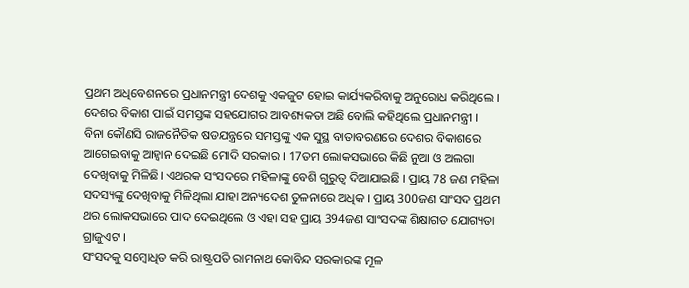ପ୍ରଥମ ଅଧିବେଶନରେ ପ୍ରଧାନମନ୍ତ୍ରୀ ଦେଶକୁ ଏକଜୁଟ ହୋଇ କାର୍ଯ୍ୟକରିବାକୁ ଅନୁରୋଧ କରିଥିଲେ । ଦେଶର ବିକାଶ ପାଇଁ ସମସ୍ତଙ୍କ ସହଯୋଗର ଆବଶ୍ୟକତା ଅଛି ବୋଲି କହିଥିଲେ ପ୍ରଧାନମନ୍ତ୍ରୀ ।
ବିନା କୌଣସି ରାଜନୈତିକ ଷଡଯନ୍ତ୍ରରେ ସମସ୍ତଙ୍କୁ ଏକ ସୁସ୍ଥ ବାତାବରଣରେ ଦେଶର ବିକାଶରେ ଆଗେଇବାକୁ ଆହ୍ବାନ ଦେଇଛି ମୋଦି ସରକାର । 17ତମ ଲୋକସଭାରେ କିଛି ନୁଆ ଓ ଅଲଗା ଦେଖିବାକୁ ମିଳିଛି। ଏଥରକ ସଂସଦରେ ମହିଳାଙ୍କୁ ବେଶି ଗୁରୁତ୍ବ ଦିଆଯାଇଛି । ପ୍ରାୟ 78 ଜଣ ମହିଳା ସଦସ୍ୟଙ୍କୁ ଦେଖିବାକୁ ମିଳିଥିଲା ଯାହା ଅନ୍ୟଦେଶ ତୁଳନାରେ ଅଧିକ । ପ୍ରାୟ 300ଜଣ ସାଂସଦ ପ୍ରଥମ ଥର ଲୋକସଭାରେ ପାଦ ଦେଇଥିଲେ ଓ ଏହା ସହ ପ୍ରାୟ 394ଜଣ ସାଂସଦଙ୍କ ଶିକ୍ଷାଗତ ଯୋଗ୍ୟତା ଗ୍ରାଜୁଏଟ ।
ସଂସଦକୁ ସମ୍ବୋଧିତ କରି ରାଷ୍ଟ୍ରପତି ରାମନାଥ କୋବିନ୍ଦ ସରକାରଙ୍କ ମୂଳ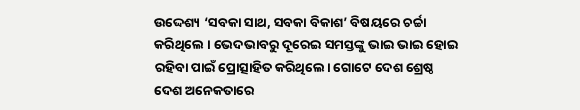ଉଦ୍ଦେଶ୍ୟ ‘ସବକା ସାଥ, ସବକା ବିକାଶ’ ବିଷୟରେ ଚର୍ଚ୍ଚା କରିଥିଲେ । ଭେଦଭାବରୁ ଦୂରେଇ ସମସ୍ତଙ୍କୁ ଭାଇ ଭାଇ ହୋଇ ରହିବା ପାଇଁ ପ୍ରୋତ୍ସାହିତ କରିଥିଲେ। ଗୋଟେ ଦେଶ ଶ୍ରେଷ୍ଠ ଦେଶ ଅନେକତାରେ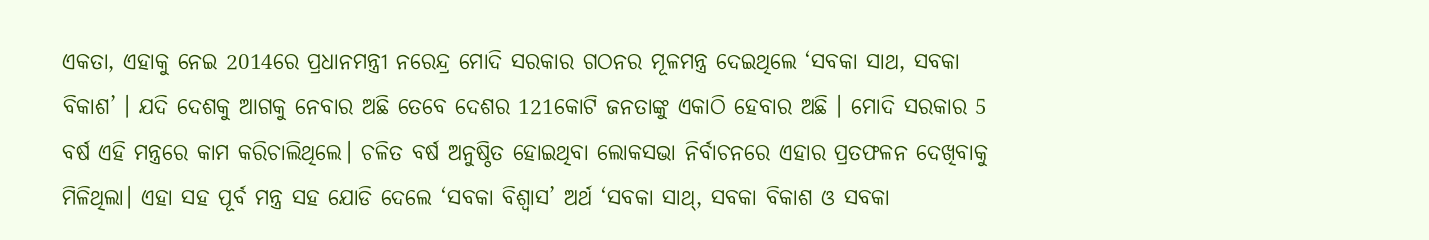ଏକତା, ଏହାକୁ ନେଇ 2014ରେ ପ୍ରଧାନମନ୍ତ୍ରୀ ନରେନ୍ଦ୍ର ମୋଦି ସରକାର ଗଠନର ମୂଳମନ୍ତ୍ର ଦେଇଥିଲେ ‘ସବକା ସାଥ, ସବକା ବିକାଶ’ । ଯଦି ଦେଶକୁ ଆଗକୁ ନେବାର ଅଛି ତେବେ ଦେଶର 121କୋଟି ଜନତାଙ୍କୁ ଏକାଠି ହେବାର ଅଛି । ମୋଦି ସରକାର 5 ବର୍ଷ ଏହି ମନ୍ତ୍ରରେ କାମ କରିଚାଲିଥିଲେ। ଚଳିତ ବର୍ଷ ଅନୁଷ୍ଠିତ ହୋଇଥିବା ଲୋକସଭା ନିର୍ବାଚନରେ ଏହାର ପ୍ରତଫଳନ ଦେଖିବାକୁ ମିଳିଥିଲା। ଏହା ସହ ପୂର୍ବ ମନ୍ତ୍ର ସହ ଯୋଡି ଦେଲେ ‘ସବକା ବିଶ୍ବାସ’ ଅର୍ଥ ‘ସବକା ସାଥ୍, ସବକା ବିକାଶ ଓ ସବକା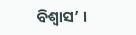ବିଶ୍ବାସ’ ।